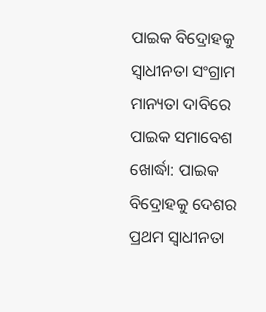ପାଇକ ବିଦ୍ରୋହକୁ ସ୍ବାଧୀନତା ସଂଗ୍ରାମ ମାନ୍ୟତା ଦାବିରେ ପାଇକ ସମାବେଶ
ଖୋର୍ଦ୍ଧା: ପାଇକ ବିଦ୍ରୋହକୁ ଦେଶର ପ୍ରଥମ ସ୍ବାଧୀନତା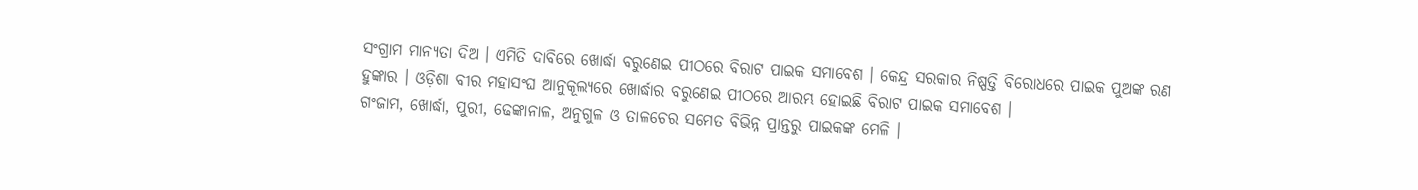ସଂଗ୍ରାମ ମାନ୍ୟତା ଦିଅ । ଏମିତି ଦାବିରେ ଖୋର୍ଦ୍ଧା ବରୁଣେଇ ପୀଠରେ ବିରାଟ ପାଇକ ସମାବେଶ । କେନ୍ଦ୍ର ସରକାର ନିଷ୍ପତ୍ତି ବିରୋଧରେ ପାଇକ ପୁଅଙ୍କ ରଣ ହୁଙ୍କାର । ଓଡ଼ିଶା ବୀର ମହାସଂଘ ଆନୁକୂଲ୍ୟରେ ଖୋର୍ଦ୍ଧାର ବରୁଣେଇ ପୀଠରେ ଆରମ୍ଭ ହୋଇଛି ବିରାଟ ପାଇକ ସମାବେଶ ।
ଗଂଜାମ, ଖୋର୍ଦ୍ଧା, ପୁରୀ, ଢେଙ୍କାନାଳ, ଅନୁଗୁଳ ଓ ତାଳଚେର ସମେତ ବିଭିନ୍ନ ପ୍ରାନ୍ତରୁ ପାଇକଙ୍କ ମେଳି ।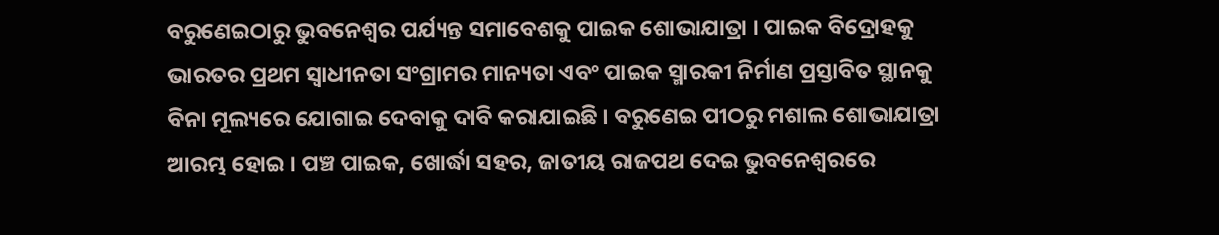ବରୁଣେଇଠାରୁ ଭୁବନେଶ୍ବର ପର୍ଯ୍ୟନ୍ତ ସମାବେଶକୁ ପାଇକ ଶୋଭାଯାତ୍ରା । ପାଇକ ବିଦ୍ରୋହକୁ ଭାରତର ପ୍ରଥମ ସ୍ଵାଧୀନତା ସଂଗ୍ରାମର ମାନ୍ୟତା ଏବଂ ପାଇକ ସ୍ମାରକୀ ନିର୍ମାଣ ପ୍ରସ୍ତାବିତ ସ୍ଥାନକୁ ବିନା ମୂଲ୍ୟରେ ଯୋଗାଇ ଦେବାକୁ ଦାବି କରାଯାଇଛି । ବରୁଣେଇ ପୀଠରୁ ମଶାଲ ଶୋଭାଯାତ୍ରା ଆରମ୍ଭ ହୋଇ । ପଞ୍ଚ ପାଇକ, ଖୋର୍ଦ୍ଧା ସହର, ଜାତୀୟ ରାଜପଥ ଦେଇ ଭୁବନେଶ୍ବରରେ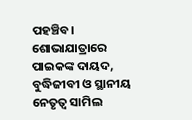ପହଞ୍ଚିବ। ଶୋଭାଯାତ୍ରାରେ ପାଇକଙ୍କ ଦାୟଦ, ବୁଦ୍ଧିଜୀବୀ ଓ ସ୍ଥାନୀୟ ନେତୃତ୍ବ ସାମିଲ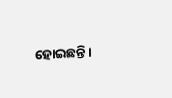ହୋଇଛନ୍ତି।